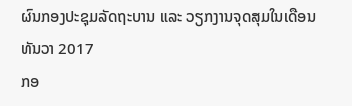ຜົນກອງປະຊຸມລັດຖະບານ ແລະ ວຽກງານຈຸດສຸມໃນເດືອນທັນວາ 2017
ກອ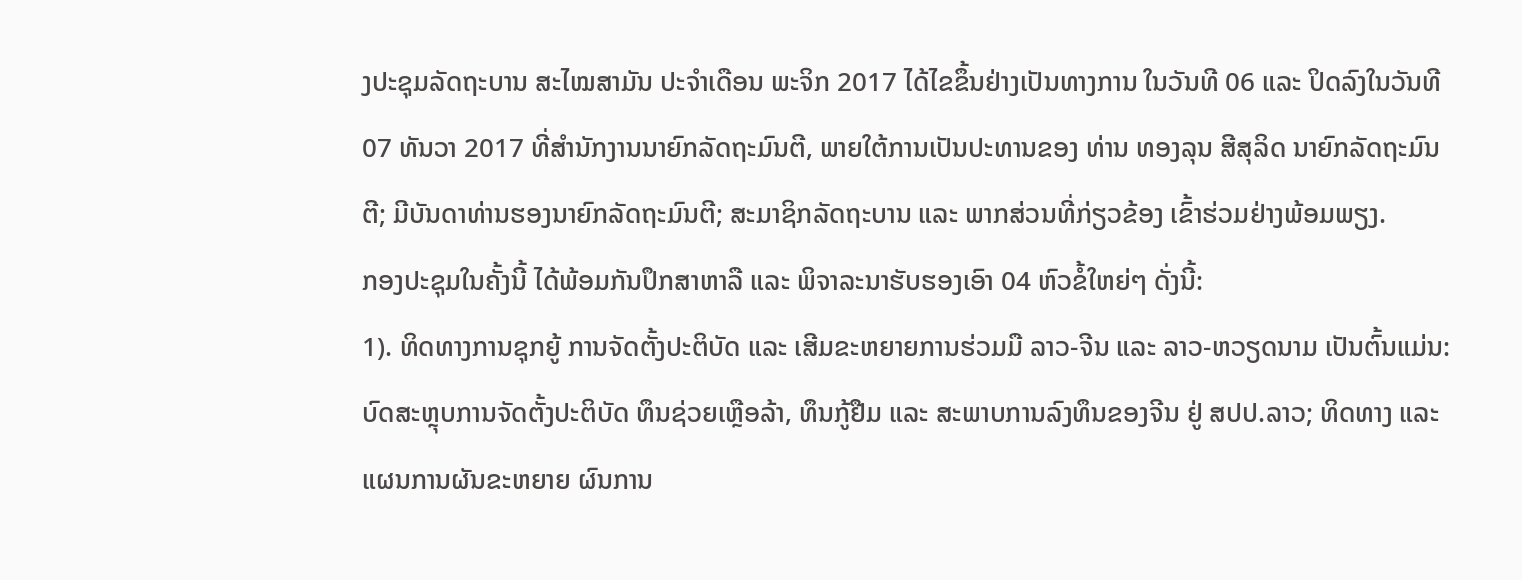ງປະຊຸມລັດຖະບານ ສະໄໝສາມັນ ປະຈຳເດືອນ ພະຈິກ 2017 ໄດ້ໄຂຂຶ້ນຢ່າງເປັນທາງການ ໃນວັນທີ 06 ແລະ ປິດລົງໃນວັນທີ 07 ທັນວາ 2017 ທີ່ສໍານັກງານນາຍົກລັດຖະມົນຕີ, ພາຍໃຕ້ການເປັນປະທານຂອງ ທ່ານ ທອງລຸນ ສີສຸລິດ ນາຍົກລັດຖະມົນຕີ; ມີບັນດາທ່ານຮອງນາຍົກລັດຖະມົນຕີ; ສະມາຊິກລັດຖະບານ ແລະ ພາກສ່ວນທີ່ກ່ຽວຂ້ອງ ເຂົ້າຮ່ວມຢ່າງພ້ອມພຽງ.
ກອງປະຊຸມໃນຄັ້ງນີ້ ໄດ້ພ້ອມກັນປຶກສາຫາລື ແລະ ພິຈາລະນາຮັບຮອງເອົາ 04 ຫົວຂໍ້ໃຫຍ່ໆ ດັ່ງນີ້:
1). ທິດທາງການຊຸກຍູ້ ການຈັດຕັ້ງປະຕິບັດ ແລະ ເສີມຂະຫຍາຍການຮ່ວມມື ລາວ-ຈີນ ແລະ ລາວ-ຫວຽດນາມ ເປັນຕົ້ນແມ່ນ: ບົດສະຫຼຸບການຈັດຕັ້ງປະຕິບັດ ທຶນຊ່ວຍເຫຼືອລ້າ, ທຶນກູ້ຢືມ ແລະ ສະພາບການລົງທຶນຂອງຈີນ ຢູ່ ສປປ.ລາວ; ທິດທາງ ແລະ ແຜນການຜັນຂະຫຍາຍ ຜົນການ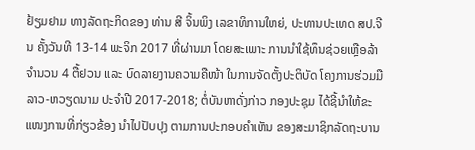ຢ້ຽມຢາມ ທາງລັດຖະກິດຂອງ ທ່ານ ສີ ຈິ້ນພິງ ເລຂາທິການໃຫຍ່, ປະທານປະເທດ ສປ.ຈີນ ຄັ້ງວັນທີ 13-14 ພະຈິກ 2017 ທີ່ຜ່ານມາ ໂດຍສະເພາະ ການນໍາໃຊ້ທຶນຊ່ວຍເຫຼືອລ້າ ຈໍານວນ 4 ຕື້ຢວນ ແລະ ບົດລາຍງານຄວາມຄືໜ້າ ໃນການຈັດຕັ້ງປະຕິບັດ ໂຄງການຮ່ວມມື ລາວ-ຫວຽດນາມ ປະຈໍາປີ 2017-2018; ຕໍ່ບັນຫາດັ່ງກ່າວ ກອງປະຊຸມ ໄດ້ຊີ້ນໍາໃຫ້ຂະແໜງການທີ່ກ່ຽວຂ້ອງ ນໍາໄປປັບປຸງ ຕາມການປະກອບຄໍາເຫັນ ຂອງສະມາຊິກລັດຖະບານ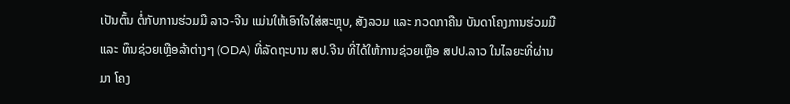ເປັນຕົ້ນ ຕໍ່ກັບການຮ່ວມມື ລາວ-ຈີນ ແມ່ນໃຫ້ເອົາໃຈໃສ່ສະຫຼຸບ, ສັງລວມ ແລະ ກວດກາຄືນ ບັນດາໂຄງການຮ່ວມມື ແລະ ທຶນຊ່ວຍເຫຼືອລ້າຕ່າງໆ (ODA) ທີ່ລັດຖະບານ ສປ.ຈີນ ທີ່ໄດ້ໃຫ້ການຊ່ວຍເຫຼືອ ສປປ.ລາວ ໃນໄລຍະທີ່ຜ່ານມາ ໂຄງ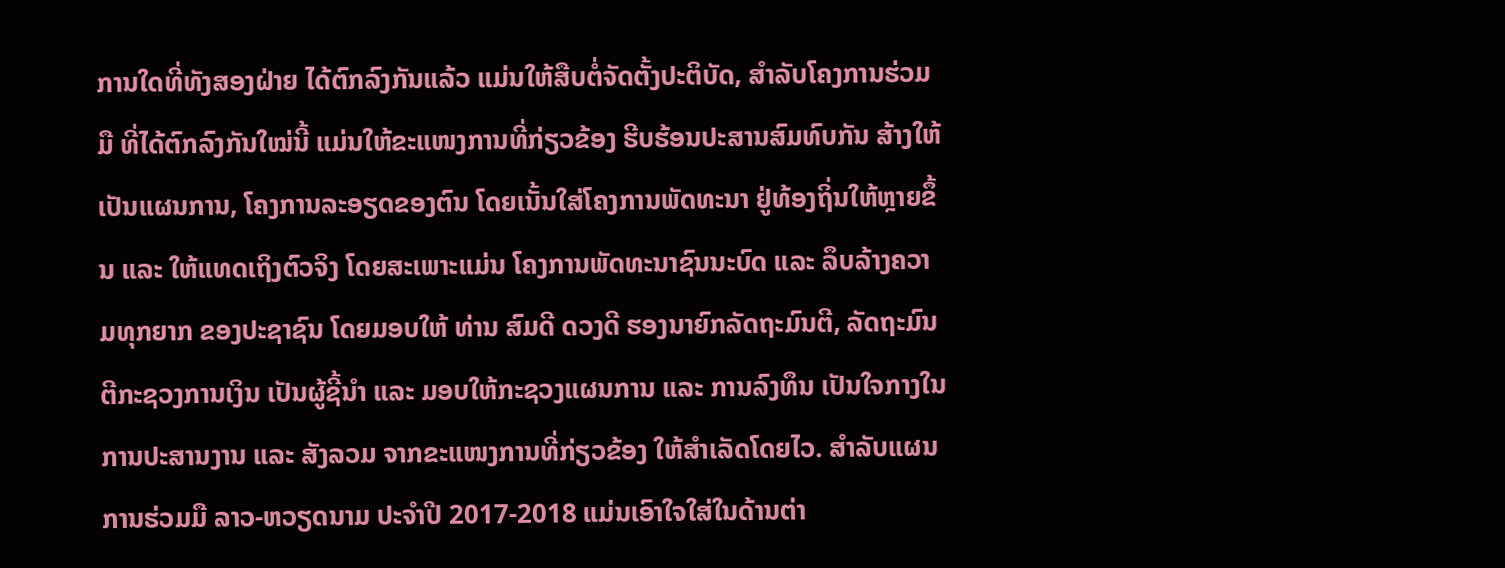ການໃດທີ່ທັງສອງຝ່າຍ ໄດ້ຕົກລົງກັນແລ້ວ ແມ່ນໃຫ້ສືບຕໍ່ຈັດຕັ້ງປະຕິບັດ, ສໍາລັບໂຄງການຮ່ວມມື ທີ່ໄດ້ຕົກລົງກັນໃໝ່ນີ້ ແມ່ນໃຫ້ຂະແໜງການທີ່ກ່ຽວຂ້ອງ ຮີບຮ້ອນປະສານສົມທົບກັນ ສ້າງໃຫ້ເປັນແຜນການ, ໂຄງການລະອຽດຂອງຕົນ ໂດຍເນັ້ນໃສ່ໂຄງການພັດທະນາ ຢູ່ທ້ອງຖິ່ນໃຫ້ຫຼາຍຂຶ້ນ ແລະ ໃຫ້ແທດເຖິງຕົວຈິງ ໂດຍສະເພາະແມ່ນ ໂຄງການພັດທະນາຊົນນະບົດ ແລະ ລຶບລ້າງຄວາມທຸກຍາກ ຂອງປະຊາຊົນ ໂດຍມອບໃຫ້ ທ່ານ ສົມດີ ດວງດີ ຮອງນາຍົກລັດຖະມົນຕີ, ລັດຖະມົນຕີກະຊວງການເງິນ ເປັນຜູ້ຊີ້ນໍາ ແລະ ມອບໃຫ້ກະຊວງແຜນການ ແລະ ການລົງທຶນ ເປັນໃຈກາງໃນການປະສານງານ ແລະ ສັງລວມ ຈາກຂະແໜງການທີ່ກ່ຽວຂ້ອງ ໃຫ້ສໍາເລັດໂດຍໄວ. ສໍາລັບແຜນການຮ່ວມມື ລາວ-ຫວຽດນາມ ປະຈໍາປີ 2017-2018 ແມ່ນເອົາໃຈໃສ່ໃນດ້ານຕ່າ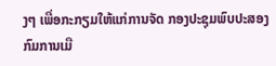ງໆ ເພື່ອກະກຽມໃຫ້ແກ່ການຈັດ ກອງປະຊຸມພົບປະສອງກົມການເມື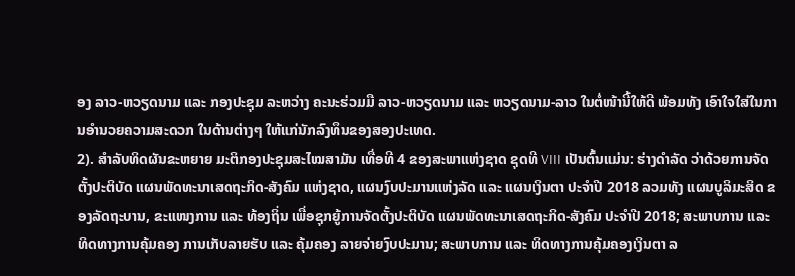ອງ ລາວ-ຫວຽດນາມ ແລະ ກອງປະຊຸມ ລະຫວ່າງ ຄະນະຮ່ວມມື ລາວ-ຫວຽດນາມ ແລະ ຫວຽດນາມ-ລາວ ໃນຕໍ່ໜ້ານີ້ໃຫ້ດີ ພ້ອມທັງ ເອົາໃຈໃສ່ໃນການອໍານວຍຄວາມສະດວກ ໃນດ້ານຕ່າງໆ ໃຫ້ແກ່ນັກລົງທຶນຂອງສອງປະເທດ.
2). ສໍາລັບທິດຜັນຂະຫຍາຍ ມະຕິກອງປະຊຸມສະໄໝສາມັນ ເທື່ອທີ 4 ຂອງສະພາແຫ່ງຊາດ ຊຸດທີ VIII ເປັນຕົ້ນແມ່ນ: ຮ່າງດໍາລັດ ວ່າດ້ວຍການຈັດຕັ້ງປະຕິບັດ ແຜນພັດທະນາເສດຖະກິດ-ສັງຄົມ ແຫ່ງຊາດ, ແຜນງົບປະມານແຫ່ງລັດ ແລະ ແຜນເງິນຕາ ປະຈໍາປີ 2018 ລວມທັງ ແຜນບູລິມະສິດ ຂອງລັດຖະບານ, ຂະແໜງການ ແລະ ທ້ອງຖິ່ນ ເພື່ອຊຸກຍູ້ການຈັດຕັ້ງປະຕິບັດ ແຜນພັດທະນາເສດຖະກິດ-ສັງຄົມ ປະຈໍາປີ 2018; ສະພາບການ ແລະ ທິດທາງການຄຸ້ມຄອງ ການເກັບລາຍຮັບ ແລະ ຄຸ້ມຄອງ ລາຍຈ່າຍງົບປະມານ; ສະພາບການ ແລະ ທິດທາງການຄຸ້ມຄອງເງິນຕາ ລ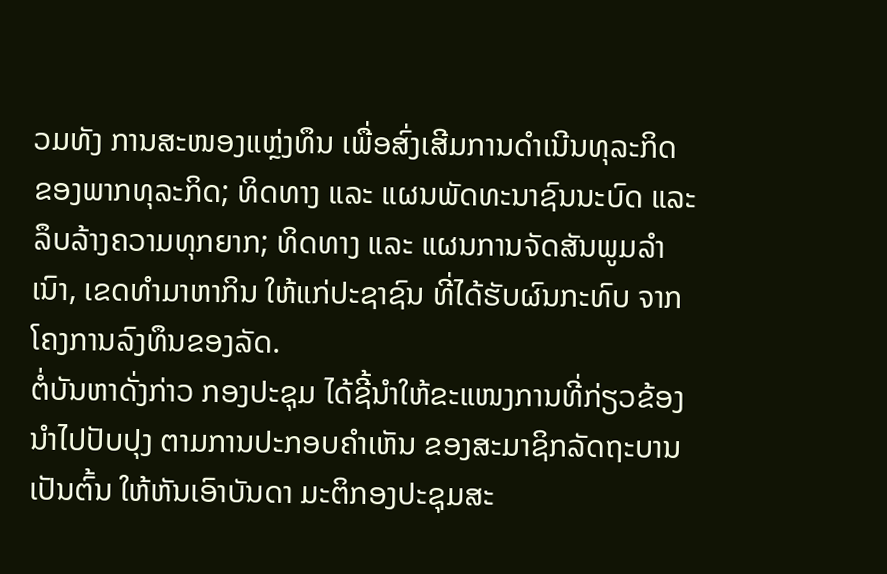ວມທັງ ການສະໜອງແຫຼ່ງທຶນ ເພື່ອສົ່ງເສີມການດໍາເນີນທຸລະກິດ ຂອງພາກທຸລະກິດ; ທິດທາງ ແລະ ແຜນພັດທະນາຊົນນະບົດ ແລະ ລຶບລ້າງຄວາມທຸກຍາກ; ທິດທາງ ແລະ ແຜນການຈັດສັນພູມລໍາເນົາ, ເຂດທໍາມາຫາກິນ ໃຫ້ແກ່ປະຊາຊົນ ທີ່ໄດ້ຮັບຜົນກະທົບ ຈາກໂຄງການລົງທຶນຂອງລັດ.
ຕໍ່ບັນຫາດັ່ງກ່າວ ກອງປະຊຸມ ໄດ້ຊີ້ນໍາໃຫ້ຂະແໜງການທີ່ກ່ຽວຂ້ອງ ນໍາໄປປັບປຸງ ຕາມການປະກອບຄໍາເຫັນ ຂອງສະມາຊິກລັດຖະບານ ເປັນຕົ້ນ ໃຫ້ຫັນເອົາບັນດາ ມະຕິກອງປະຊຸມສະ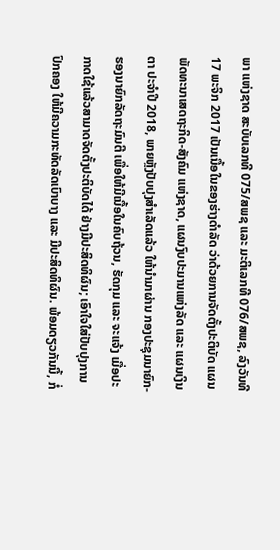ພາ ແຫ່ງຊາດ ສະບັບເລກທີ 075/ສພຊ ແລະ ມະຕິເລກທີ 076/ສພຊ, ລົງວັນທີ 17 ພະຈິກ 2017 ເປັນເນື້ອໃນຂອງຮ່າງດໍາລັດ ວ່າດ້ວຍການຈັດຕັ້ງປະຕິບັດ ແຜນພັດທະນາເສດຖະກິດ-ສັງຄົມ ແຫ່ງຊາດ, ແຜນງົບປະມານແຫ່ງລັດ ແລະ ແຜນເງິນຕາ ປະຈໍາປີ 2018, ພາຍຫຼັງປັບປຸງສໍາເລັດແລ້ວ ໃຫ້ນໍາມາຜ່ານ ກອງປະຊຸມນາຍົກ-ຮອງນາຍົກລັດຖະມົນຕີ ເພື່ອໃຫ້ມີເນື້ອໃນຄົບຖ້ວນ, ຮັດກຸມ ແລະ ຈະແຈ້ງ ເມື່ອປະກາດໃຊ້ແລ້ວສາມາດຈັດຕັ້ງປະຕິບັດໄດ້ ຢ່າງມີປະສິດທິຜົນ; ເອົາໃຈໃສ່ປັບປຸງການປົກຄອງ ໃຫ້ມີຄວາມກະທັດລັດເບົາບາງ ແລະ ມີປະສິດທິຜົນ. ພ້ອມດຽວກັນນີ້, ກໍ່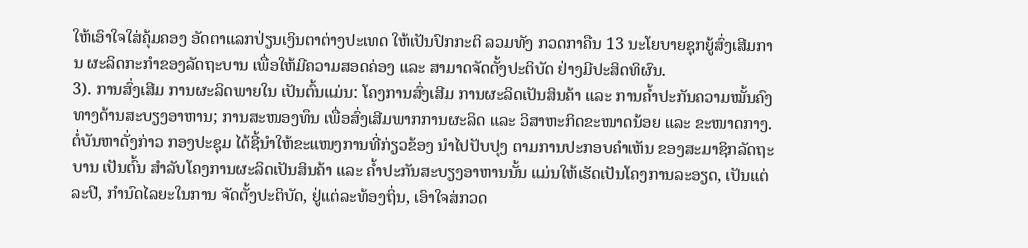ໃຫ້ເອົາໃຈໃສ່ຄຸ້ມຄອງ ອັດຕາແລກປ່ຽນເງິນຕາຕ່າງປະເທດ ໃຫ້ເປັນປົກກະຕິ ລວມທັງ ກວດກາຄືນ 13 ນະໂຍບາຍຊຸກຍູ້ສົ່ງເສີມການ ຜະລິດກະກໍາຂອງລັດຖະບານ ເພື່ອໃຫ້ມີຄວາມສອດຄ່ອງ ແລະ ສາມາດຈັດຕັ້ງປະຕິບັດ ຢ່າງມີປະສິດທິຜົນ.
3). ການສົ່ງເສີມ ການຜະລິດພາຍໃນ ເປັນຕົ້ນແມ່ນ: ໂຄງການສົ່ງເສີມ ການຜະລິດເປັນສິນຄ້າ ແລະ ການຄໍ້າປະກັນຄວາມໝັ້ນຄົງ ທາງດ້ານສະບຽງອາຫານ; ການສະໜອງທຶນ ເພື່ອສົ່ງເສີມພາກການຜະລິດ ແລະ ວິສາຫະກິດຂະໜາດນ້ອຍ ແລະ ຂະໜາດກາງ.
ຕໍ່ບັນຫາດັ່ງກ່າວ ກອງປະຊຸມ ໄດ້ຊີ້ນໍາໃຫ້ຂະແໜງການທີ່ກ່ຽວຂ້ອງ ນໍາໄປປັບປຸງ ຕາມການປະກອບຄໍາເຫັນ ຂອງສະມາຊິກລັດຖະບານ ເປັນຕົ້ນ ສໍາລັບໂຄງການຜະລິດເປັນສິນຄ້າ ແລະ ຄໍ້າປະກັນສະບຽງອາຫານນັ້ນ ແມ່ນໃຫ້ເຮັດເປັນໂຄງການລະອຽດ, ເປັນແຕ່ລະປີ, ກໍານົດໄລຍະໃນການ ຈັດຕັ້ງປະຕິບັດ, ຢູ່ແຕ່ລະທ້ອງຖິ່ນ, ເອົາໃຈສ່ກວດ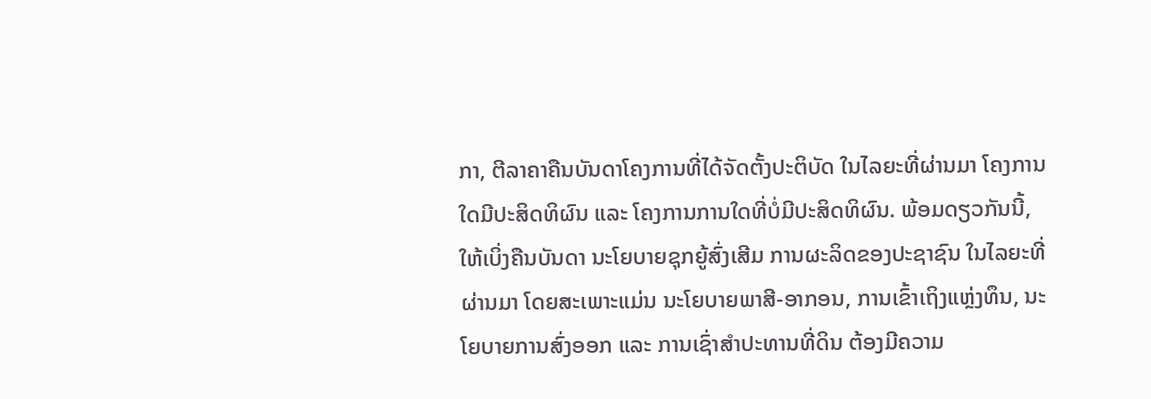ກາ, ຕີລາຄາຄືນບັນດາໂຄງການທີ່ໄດ້ຈັດຕັ້ງປະຕິບັດ ໃນໄລຍະທີ່ຜ່ານມາ ໂຄງການໃດມີປະສິດທິຜົນ ແລະ ໂຄງການການໃດທີ່ບໍ່ມີປະສິດທິຜົນ. ພ້ອມດຽວກັນນີ້, ໃຫ້ເບິ່ງຄືນບັນດາ ນະໂຍບາຍຊຸກຍູ້ສົ່ງເສີມ ການຜະລິດຂອງປະຊາຊົນ ໃນໄລຍະທີ່ຜ່ານມາ ໂດຍສະເພາະແມ່ນ ນະໂຍບາຍພາສີ-ອາກອນ, ການເຂົ້າເຖິງແຫຼ່ງທຶນ, ນະໂຍບາຍການສົ່ງອອກ ແລະ ການເຊົ່າສໍາປະທານທີ່ດິນ ຕ້ອງມີຄວາມ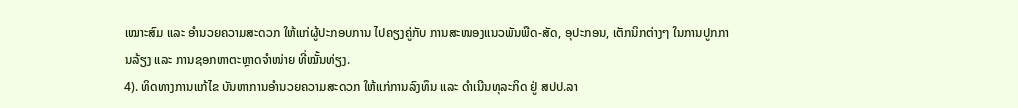ເໝາະສົມ ແລະ ອໍານວຍຄວາມສະດວກ ໃຫ້ແກ່ຜູ້ປະກອບການ ໄປຄຽງຄູ່ກັບ ການສະໜອງແນວພັນພືດ-ສັດ, ອຸປະກອນ, ເຕັກນິກຕ່າງໆ ໃນການປູກການລ້ຽງ ແລະ ການຊອກຫາຕະຫຼາດຈໍາໜ່າຍ ທີ່ໝັ້ນທ່ຽງ.
4). ທິດທາງການແກ້ໄຂ ບັນຫາການອໍານວຍຄວາມສະດວກ ໃຫ້ແກ່ການລົງທຶນ ແລະ ດໍາເນີນທຸລະກິດ ຢູ່ ສປປ.ລາ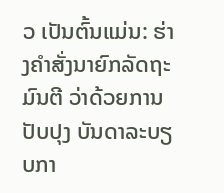ວ ເປັນຕົ້ນແມ່ນ: ຮ່າງຄໍາສັ່ງນາຍົກລັດຖະມົນຕີ ວ່າດ້ວຍການປັບປຸງ ບັນດາລະບຽບກາ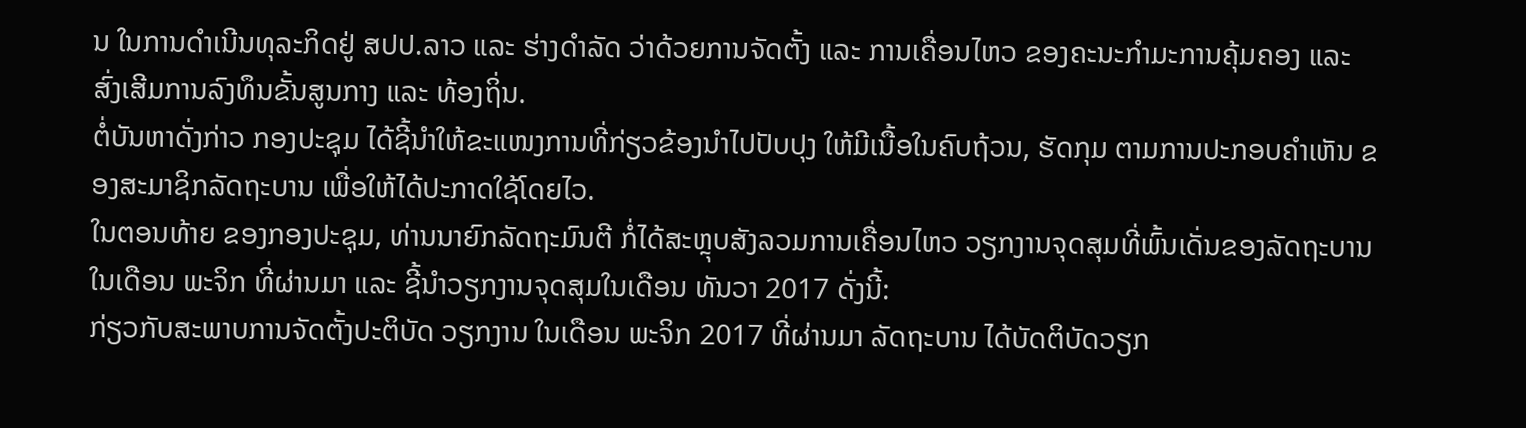ນ ໃນການດໍາເນີນທຸລະກິດຢູ່ ສປປ.ລາວ ແລະ ຮ່າງດໍາລັດ ວ່າດ້ວຍການຈັດຕັ້ງ ແລະ ການເຄື່ອນໄຫວ ຂອງຄະນະກໍາມະການຄຸ້ມຄອງ ແລະ ສົ່ງເສີມການລົງທຶນຂັ້ນສູນກາງ ແລະ ທ້ອງຖິ່ນ.
ຕໍ່ບັນຫາດັ່ງກ່າວ ກອງປະຊຸມ ໄດ້ຊີ້ນໍາໃຫ້ຂະແໜງການທີ່ກ່ຽວຂ້ອງນໍາໄປປັບປຸງ ໃຫ້ມີເນື້ອໃນຄົບຖ້ວນ, ຮັດກຸມ ຕາມການປະກອບຄໍາເຫັນ ຂອງສະມາຊິກລັດຖະບານ ເພື່ອໃຫ້ໄດ້ປະກາດໃຊ້ໂດຍໄວ.
ໃນຕອນທ້າຍ ຂອງກອງປະຊຸມ, ທ່ານນາຍົກລັດຖະມົນຕີ ກໍ່ໄດ້ສະຫຼຸບສັງລວມການເຄື່ອນໄຫວ ວຽກງານຈຸດສຸມທີ່ພົ້ນເດັ່ນຂອງລັດຖະບານ ໃນເດືອນ ພະຈິກ ທີ່ຜ່ານມາ ແລະ ຊີ້ນຳວຽກງານຈຸດສຸມໃນເດືອນ ທັນວາ 2017 ດັ່ງນີ້:
ກ່ຽວກັບສະພາບການຈັດຕັ້ງປະຕິບັດ ວຽກງານ ໃນເດືອນ ພະຈິກ 2017 ທີ່ຜ່ານມາ ລັດຖະບານ ໄດ້ບັດຕິບັດວຽກ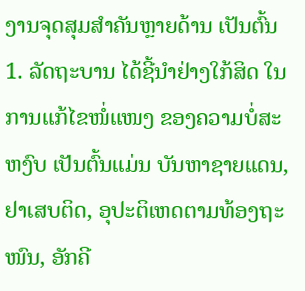ງານຈຸດສຸມສໍາຄັນຫຼາຍດ້ານ ເປັນຕົ້ນ
1. ລັດຖະບານ ໄດ້ຊີ້ນໍາຢ່າງໃກ້ສິດ ໃນການແກ້ໄຂໜໍ່ແໜງ ຂອງຄວາມບໍ່ສະຫງົບ ເປັນຕົ້ນແມ່ນ ບັນຫາຊາຍແດນ, ຢາເສບຕິດ, ອຸປະຕິເຫດຕາມທ້ອງຖະໜົນ, ອັກຄີ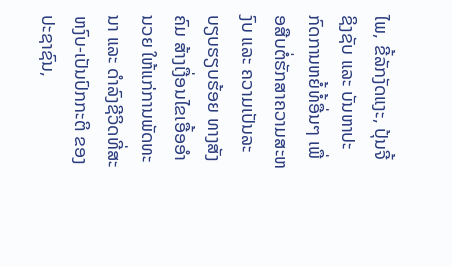ໄພ, ຂີ້ລັກງັດແງະ, ປຸ້ນຈີ້ ຊິງຊັບ ແລະ ບັນຫາປະກົດການຫຍໍ້ທໍ້ອື່ນໆ ເພື່ອສືບຕໍ່ຮັກສາຄວາມສະຫງົບ ແລະ ຄວາມເປັນລະບຽບຮຽບຮ້ອຍ ທາງສັງຄົມ ສ້າງເງື່ອນໄຂເອື້ອອຳນວຍ ໃຫ້ແກ່ການພັດທະນາ ແລະ ດໍາລົງຊີວິດທີ່ສະຫງົບ-ເປັນປົກກະຕິ ຂອງປະຊາຊົນ,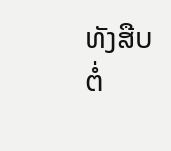ທັງສືບຕໍ່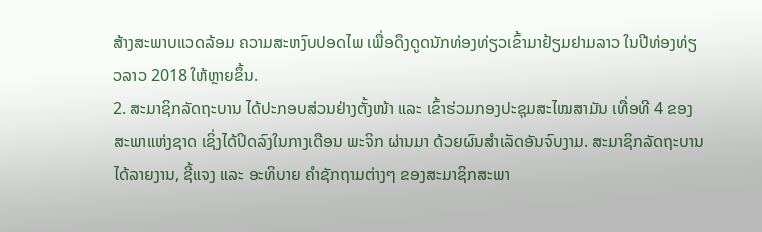ສ້າງສະພາບແວດລ້ອມ ຄວາມສະຫງົບປອດໄພ ເພື່ອດຶງດູດນັກທ່ອງທ່ຽວເຂົ້າມາຢ້ຽມຢາມລາວ ໃນປີທ່ອງທ່ຽວລາວ 2018 ໃຫ້ຫຼາຍຂຶ້ນ.
2. ສະມາຊິກລັດຖະບານ ໄດ້ປະກອບສ່ວນຢ່າງຕັ້ງໜ້າ ແລະ ເຂົ້າຮ່ວມກອງປະຊຸມສະໄໝສາມັນ ເທື່ອທີ 4 ຂອງສະພາແຫ່ງຊາດ ເຊິ່ງໄດ້ປິດລົງໃນກາງເດືອນ ພະຈິກ ຜ່ານມາ ດ້ວຍຜົນສຳເລັດອັນຈົບງາມ. ສະມາຊິກລັດຖະບານ ໄດ້ລາຍງານ, ຊີ້ແຈງ ແລະ ອະທິບາຍ ຄຳຊັກຖາມຕ່າງໆ ຂອງສະມາຊິກສະພາ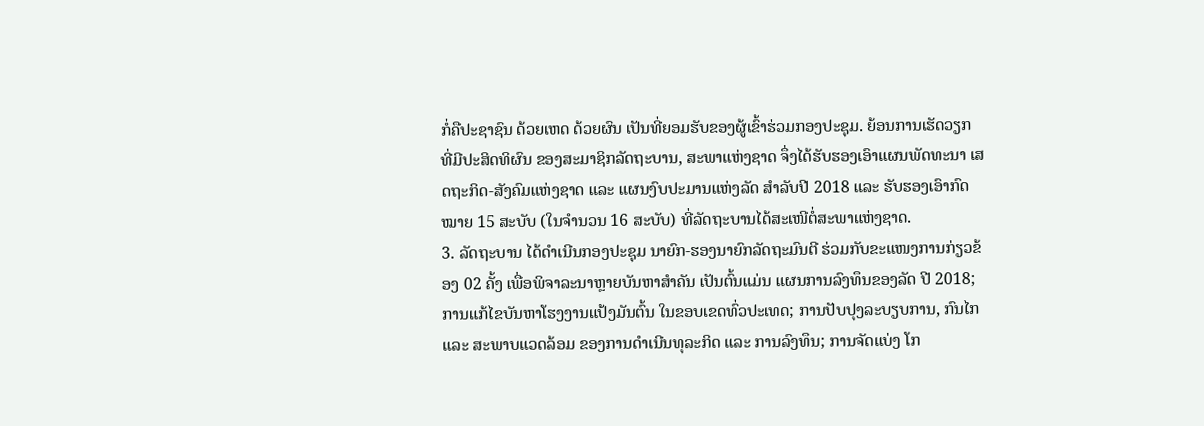ກໍ່ຄືປະຊາຊົນ ດ້ວຍເຫດ ດ້ວຍຜົນ ເປັນທີ່ຍອມຮັບຂອງຜູ້ເຂົ້າຮ່ວມກອງປະຊຸມ. ຍ້ອນການເຮັດວຽກ ທີ່ມີປະສິດທິຜົນ ຂອງສະມາຊິກລັດຖະບານ, ສະພາແຫ່ງຊາດ ຈຶ່ງໄດ້ຮັບຮອງເອົາແຜນພັດທະນາ ເສດຖະກິດ-ສັງຄົມແຫ່ງຊາດ ແລະ ແຜນງົບປະມານແຫ່ງລັດ ສຳລັບປີ 2018 ແລະ ຮັບຮອງເອົາກົດໝາຍ 15 ສະບັບ (ໃນຈຳນວນ 16 ສະບັບ) ທີ່ລັດຖະບານໄດ້ສະເໜີຕໍ່ສະພາແຫ່ງຊາດ.
3. ລັດຖະບານ ໄດ້ດຳເນີນກອງປະຊຸມ ນາຍົກ-ຮອງນາຍົກລັດຖະມົນຕີ ຮ່ວມກັບຂະແໜງການກ່ຽວຂ້ອງ 02 ຄັ້ງ ເພື່ອພິຈາລະນາຫຼາຍບັນຫາສໍາຄັນ ເປັນຕົ້ນແມ່ນ ແຜນການລົງທຶນຂອງລັດ ປີ 2018; ການແກ້ໄຂບັນຫາໂຮງງານແປ້ງມັນຕົ້ນ ໃນຂອບເຂດທົ່ວປະເທດ; ການປັບປຸງລະບຽບການ, ກົນໄກ ແລະ ສະພາບແວດລ້ອມ ຂອງການດຳເນີນທຸລະກິດ ແລະ ການລົງທຶນ; ການຈັດແບ່ງ ໂກ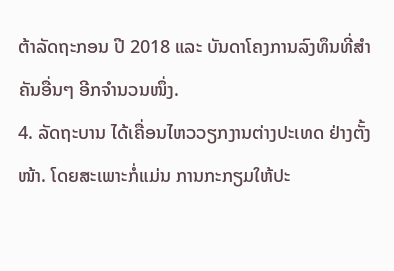ຕ້າລັດຖະກອນ ປີ 2018 ແລະ ບັນດາໂຄງການລົງທຶນທີ່ສໍາຄັນອື່ນໆ ອີກຈໍານວນໜຶ່ງ.
4. ລັດຖະບານ ໄດ້ເຄື່ອນໄຫວວຽກງານຕ່າງປະເທດ ຢ່າງຕັ້ງໜ້າ. ໂດຍສະເພາະກໍ່ແມ່ນ ການກະກຽມໃຫ້ປະ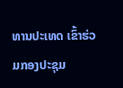ທານປະເທດ ເຂົ້າຮ່ວມກອງປະຊຸມ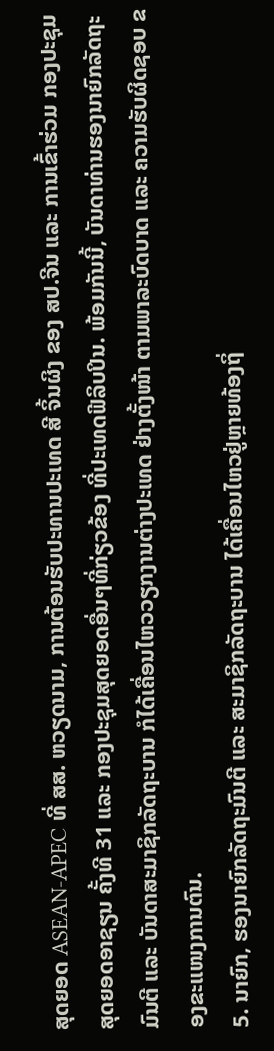ສຸດຍອດ ASEAN-APEC ທີ່ ສສ. ຫວຽດນາມ, ການຕ້ອນຮັບປະທານປະເທດ ສີ ຈິ້ນຜິງ ຂອງ ສປ.ຈີນ ແລະ ການເຂົ້າຮ່ວມ ກອງປະຊຸມສຸດຍອດອາຊຽນ ຄັ້ງທີ 31 ແລະ ກອງປະຊຸມສຸດຍອດອື່ນໆທີ່ກ່ຽວຂ້ອງ ທີ່ປະເທດຟີລິບປິນ. ພ້ອມກັນນີ້, ບັນດາທ່ານຮອງນາຍົກລັດຖະມົນຕີ ແລະ ບັນດາສະມາຊິກລັດຖະບານ ກໍໄດ້ເຄື່ອນໄຫວວຽກງານຕ່າງປະເທດ ຢ່າງຕັ້ງໜ້າ ຕາມພາລະບົດບາດ ແລະ ຄວາມຮັບຜິດຊອບ ຂອງຂະແໜງການຕົນ.
5. ນາຍົກ, ຮອງນາຍົກລັດຖະມົນຕີ ແລະ ສະມາຊິກລັດຖະບານ ໄດ້ເຄື່ອນໄຫວຢູ່ຫຼາຍທ້ອງຖິ່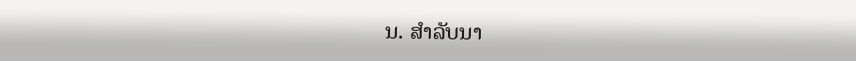ນ. ສຳລັບນາ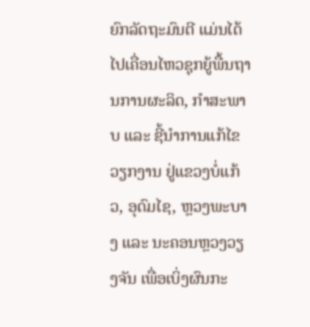ຍົກລັດຖະມົນຕີ ແມ່ນໄດ້ໄປເຄື່ອນໄຫວຊຸກຍູ້ພື້ນຖານການຜະລິດ, ກຳສະພາບ ແລະ ຊີ້ນຳການແກ້ໄຂວຽກງານ ຢູ່ແຂວງບໍ່ແກ້ວ, ອຸດົມໄຊ, ຫຼວງພະບາງ ແລະ ນະຄອນຫຼວງວຽງຈັນ ເພື່ອເບິ່ງຜົນກະ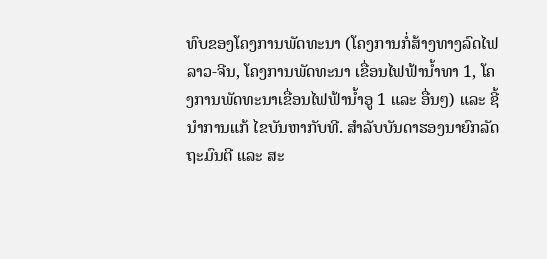ທົບຂອງໂຄງການພັດທະນາ (ໂຄງການກໍ່ສ້າງທາງລົດໄຟ ລາວ-ຈີນ, ໂຄງການພັດທະນາ ເຂື່ອນໄຟຟ້ານໍ້າທາ 1, ໂຄງການພັດທະນາເຂື່ອນໄຟຟ້ານ້ຳອູ 1 ແລະ ອື່ນໆ) ແລະ ຊີ້ນຳການແກ້ ໄຂບັນຫາກັບທີ. ສໍາລັບບັນດາຮອງນາຍົກລັດຖະມົນຕີ ແລະ ສະ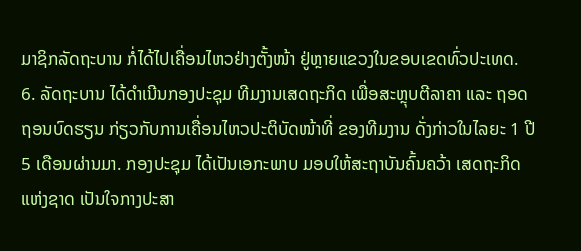ມາຊິກລັດຖະບານ ກໍ່ໄດ້ໄປເຄື່ອນໄຫວຢ່າງຕັ້ງໜ້າ ຢູ່ຫຼາຍແຂວງໃນຂອບເຂດທົ່ວປະເທດ.
6. ລັດຖະບານ ໄດ້ດຳເນີນກອງປະຊຸມ ທີມງານເສດຖະກິດ ເພື່ອສະຫຼຸບຕີລາຄາ ແລະ ຖອດຖອນບົດຮຽນ ກ່ຽວກັບການເຄື່ອນໄຫວປະຕິບັດໜ້າທີ່ ຂອງທີມງານ ດັ່ງກ່າວໃນໄລຍະ 1 ປີ 5 ເດືອນຜ່ານມາ. ກອງປະຊຸມ ໄດ້ເປັນເອກະພາບ ມອບໃຫ້ສະຖາບັນຄົ້ນຄວ້າ ເສດຖະກິດແຫ່ງຊາດ ເປັນໃຈກາງປະສາ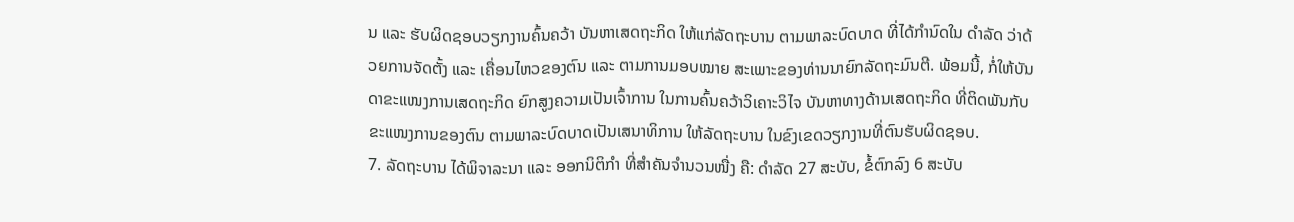ນ ແລະ ຮັບຜິດຊອບວຽກງານຄົ້ນຄວ້າ ບັນຫາເສດຖະກິດ ໃຫ້ແກ່ລັດຖະບານ ຕາມພາລະບົດບາດ ທີ່ໄດ້ກຳນົດໃນ ດຳລັດ ວ່າດ້ວຍການຈັດຕັ້ງ ແລະ ເຄື່ອນໄຫວຂອງຕົນ ແລະ ຕາມການມອບໝາຍ ສະເພາະຂອງທ່ານນາຍົກລັດຖະມົນຕີ. ພ້ອມນີ້, ກໍ່ໃຫ້ບັນດາຂະແໜງການເສດຖະກິດ ຍົກສູງຄວາມເປັນເຈົ້າການ ໃນການຄົ້ນຄວ້າວິເຄາະວິໄຈ ບັນຫາທາງດ້ານເສດຖະກິດ ທີ່ຕິດພັນກັບຂະແໜງການຂອງຕົນ ຕາມພາລະບົດບາດເປັນເສນາທິການ ໃຫ້ລັດຖະບານ ໃນຂົງເຂດວຽກງານທີ່ຕົນຮັບຜິດຊອບ.
7. ລັດຖະບານ ໄດ້ພິຈາລະນາ ແລະ ອອກນິຕິກໍາ ທີ່ສຳຄັນຈໍານວນໜື່ງ ຄື: ດຳລັດ 27 ສະບັບ, ຂໍ້ຕົກລົງ 6 ສະບັບ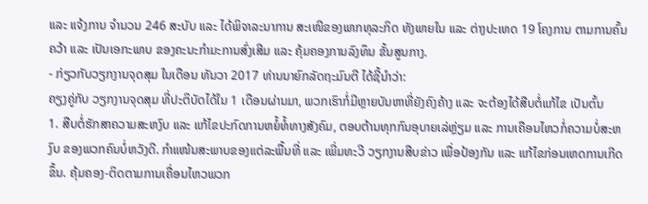ແລະ ແຈ້ງການ ຈໍານວນ 246 ສະບັບ ແລະ ໄດ້ພິຈາລະນາການ ສະເໜີຂອງພາກທຸລະກິດ ທັງພາຍໃນ ແລະ ຕ່າງປະເທດ 19 ໂຄງການ ຕາມການຄົ້ນຄວ້າ ແລະ ເປັນເອກະພາບ ຂອງຄະນະກໍາມະການສົ່ງເສີມ ແລະ ຄຸ້ມຄອງການລົງທຶນ ຂັ້ນສູນກາງ.
- ກ່ຽວກັບວຽກງານຈຸດສຸມ ໃນເດືອນ ທັນວາ 2017 ທ່ານນາຍົກລັດຖະມົນຕີ ໄດ້ຊີ້ນໍາວ່າ:
ຄຽງຄູ່ກັບ ວຽກງານຈຸດສຸມ ທີ່ປະຕິບັດໄດ້ໃນ 1 ເດືອນຜ່ານມາ, ພວກເຮົາກໍ່ມີຫຼາຍບັນຫາທີ່ຍັງຄົງຄ້າງ ແລະ ຈະຕ້ອງໄດ້ສືບຕໍ່ແກ້ໄຂ ເປັນຕົ້ນ
1. ສືບຕໍ່ຮັກສາຄວາມສະຫງົບ ແລະ ແກ້ໄຂປະກົດການຫຍໍ້ທໍ້ທາງສັງຄົມ, ຕອບຕ້ານທຸກກົນອຸບາຍເລ່ຫຼ່ຽມ ແລະ ການເຄືອນໄຫວກໍ່ຄວາມບໍ່ສະຫງົບ ຂອງພວກຄົນບໍ່ຫວັງດີ. ກຳແໜ້ນສະພາບຂອງແຕ່ລະພື້ນທີ່ ແລະ ເພີ່ມທະວີ ວຽກງານສືບຂ່າວ ເພື່ອປ້ອງກັນ ແລະ ແກ້ໄຂກ່ອນເຫດການເກີດຂຶ້ນ. ຄຸ້ມຄອງ-ຕິດຕາມການເຄື່ອນໄຫວພວກ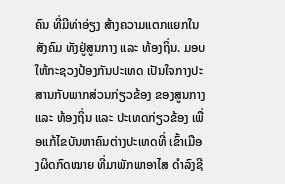ຄົນ ທີ່ມີທ່າອ່ຽງ ສ້າງຄວາມແຕກແຍກໃນສັງຄົມ ທັງຢູ່ສູນກາງ ແລະ ທ້ອງຖິ່ນ. ມອບໃຫ້ກະຊວງປ້ອງກັນປະເທດ ເປັນໃຈກາງປະສານກັບພາກສ່ວນກ່ຽວຂ້ອງ ຂອງສູນກາງ ແລະ ທ້ອງຖິ່ນ ແລະ ປະເທດກ່ຽວຂ້ອງ ເພື່ອແກ້ໄຂບັນຫາຄົນຕ່າງປະເທດທີ່ ເຂົ້າເມືອງຜິດກົດໝາຍ ທີ່ມາພັກພາອາໄສ ດຳລົງຊີ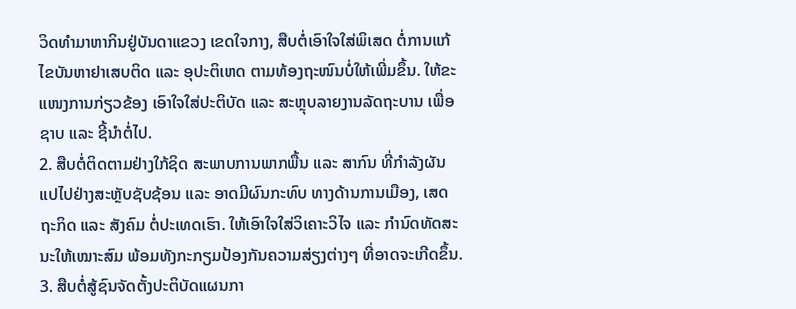ວິດທຳມາຫາກິນຢູ່ບັນດາແຂວງ ເຂດໃຈກາງ, ສືບຕໍ່ເອົາໃຈໃສ່ພິເສດ ຕໍ່ການແກ້ໄຂບັນຫາຢາເສບຕິດ ແລະ ອຸປະຕິເຫດ ຕາມທ້ອງຖະໜົນບໍ່ໃຫ້ເພີ່ມຂຶ້ນ. ໃຫ້ຂະແໜງການກ່ຽວຂ້ອງ ເອົາໃຈໃສ່ປະຕິບັດ ແລະ ສະຫຼຸບລາຍງານລັດຖະບານ ເພື່ອຊາບ ແລະ ຊີ້ນຳຕໍ່ໄປ.
2. ສືບຕໍ່ຕິດຕາມຢ່າງໃກ້ຊິດ ສະພາບການພາກພື້ນ ແລະ ສາກົນ ທີ່ກຳລັງຜັນແປໄປຢ່າງສະຫຼັບຊັບຊ້ອນ ແລະ ອາດມີຜົນກະທົບ ທາງດ້ານການເມືອງ, ເສດຖະກິດ ແລະ ສັງຄົມ ຕໍ່ປະເທດເຮົາ. ໃຫ້ເອົາໃຈໃສ່ວິເຄາະວິໄຈ ແລະ ກໍານົດທັດສະນະໃຫ້ເໝາະສົມ ພ້ອມທັງກະກຽມປ້ອງກັນຄວາມສ່ຽງຕ່າງໆ ທີ່ອາດຈະເກີດຂຶ້ນ.
3. ສືບຕໍ່ສູ້ຊົນຈັດຕັ້ງປະຕິບັດແຜນກາ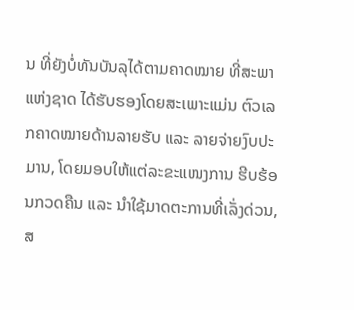ນ ທີ່ຍັງບໍ່ທັນບັນລຸໄດ້ຕາມຄາດໝາຍ ທີ່ສະພາແຫ່ງຊາດ ໄດ້ຮັບຮອງໂດຍສະເພາະແມ່ນ ຕົວເລກຄາດໝາຍດ້ານລາຍຮັບ ແລະ ລາຍຈ່າຍງົບປະມານ, ໂດຍມອບໃຫ້ແຕ່ລະຂະແໜງການ ຮີບຮ້ອນກວດຄືນ ແລະ ນຳໃຊ້ມາດຕະການທີ່ເລັ່ງດ່ວນ, ສ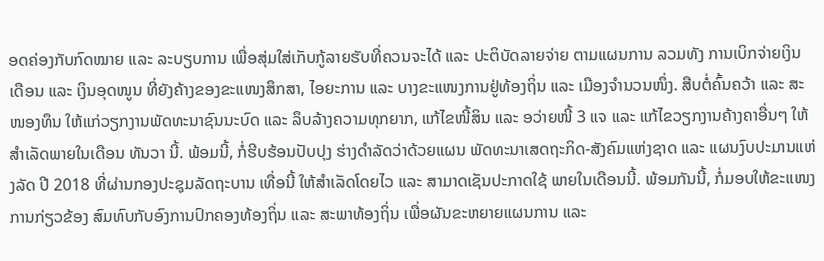ອດຄ່ອງກັບກົດໝາຍ ແລະ ລະບຽບການ ເພື່ອສຸ່ມໃສ່ເກັບກູ້ລາຍຮັບທີ່ຄວນຈະໄດ້ ແລະ ປະຕິບັດລາຍຈ່າຍ ຕາມແຜນການ ລວມທັງ ການເບິກຈ່າຍເງິນເດືອນ ແລະ ເງິນອຸດໜູນ ທີ່ຍັງຄ້າງຂອງຂະແໜງສຶກສາ, ໄອຍະການ ແລະ ບາງຂະແໜງການຢູ່ທ້ອງຖິ່ນ ແລະ ເມືອງຈຳນວນໜຶ່ງ. ສືບຕໍ່ຄົ້ນຄວ້າ ແລະ ສະໜອງທຶນ ໃຫ້ແກ່ວຽກງານພັດທະນາຊົນນະບົດ ແລະ ລຶບລ້າງຄວາມທຸກຍາກ, ແກ້ໄຂໜີ້ສິນ ແລະ ອວ່າຍໜີ້ 3 ແຈ ແລະ ແກ້ໄຂວຽກງານຄ້າງຄາອື່ນໆ ໃຫ້ສຳເລັດພາຍໃນເດືອນ ທັນວາ ນີ້. ພ້ອມນີ້, ກໍ່ຮີບຮ້ອນປັບປຸງ ຮ່າງດຳລັດວ່າດ້ວຍແຜນ ພັດທະນາເສດຖະກິດ-ສັງຄົມແຫ່ງຊາດ ແລະ ແຜນງົບປະມານແຫ່ງລັດ ປີ 2018 ທີ່ຜ່ານກອງປະຊຸມລັດຖະບານ ເທື່ອນີ້ ໃຫ້ສໍາເລັດໂດຍໄວ ແລະ ສາມາດເຊັນປະກາດໃຊ້ ພາຍໃນເດືອນນີ້. ພ້ອມກັນນີ້, ກໍ່ມອບໃຫ້ຂະແໜງການກ່ຽວຂ້ອງ ສົມທົບກັບອົງການປົກຄອງທ້ອງຖິ່ນ ແລະ ສະພາທ້ອງຖິ່ນ ເພື່ອຜັນຂະຫຍາຍແຜນການ ແລະ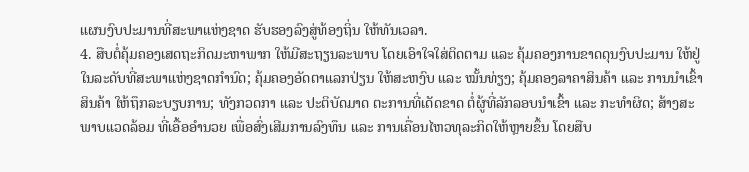ແຜນງົບປະມານທີ່ສະພາແຫ່ງຊາດ ຮັບຮອງລົງສູ່ທ້ອງຖິ່ນ ໃຫ້ທັນເວລາ.
4. ສືບຕໍ່ຄຸ້ມຄອງເສດຖະກິດມະຫາພາກ ໃຫ້ມີສະຖຽນລະພາບ ໂດຍເອົາໃຈໃສ່ຕິດຕາມ ແລະ ຄຸ້ມຄອງການຂາດດຸນງົບປະມານ ໃຫ້ຢູ່ໃນລະດັບທີ່ສະພາແຫ່ງຊາດກຳນົດ; ຄຸ້ມຄອງອັດຕາແລກປ່ຽນ ໃຫ້ສະຫງົບ ແລະ ໝັ້ນທ່ຽງ; ຄຸ້ມຄອງລາຄາສິນຄ້າ ແລະ ການນຳເຂົ້າສິນຄ້າ ໃຫ້ຖຶກລະບຽບການ; ທັງກວດກາ ແລະ ປະຕິບັດມາດ ຕະການທີ່ເດັດຂາດ ຕໍ່ຜູ້ທີ່ລັກລອບນຳເຂົ້າ ແລະ ກະທຳຜິດ; ສ້າງສະພາບແວດລ້ອມ ທີ່ເອື້ອອຳນວຍ ເພື່ອສົ່ງເສີມການລົງທຶນ ແລະ ການເຄື່ອນໄຫວທຸລະກິດໃຫ້ຫຼາຍຂຶ້ນ ໂດຍສືບ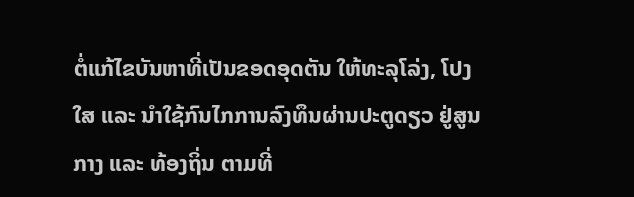ຕໍ່ແກ້ໄຂບັນຫາທີ່ເປັນຂອດອຸດຕັນ ໃຫ້ທະລຸໂລ່ງ, ໂປງໃສ ແລະ ນໍາໃຊ້ກົນໄກການລົງທຶນຜ່ານປະຕູດຽວ ຢູ່ສູນກາງ ແລະ ທ້ອງຖິ່ນ ຕາມທີ່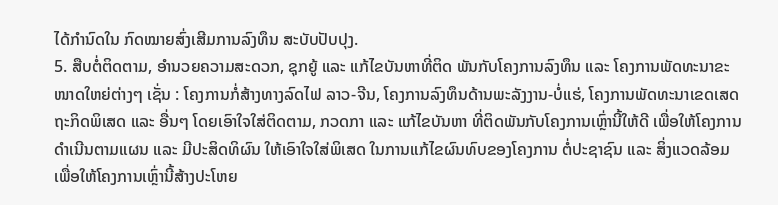ໄດ້ກຳນົດໃນ ກົດໝາຍສົ່ງເສີມການລົງທຶນ ສະບັບປັບປຸງ.
5. ສືບຕໍ່ຕິດຕາມ, ອຳນວຍຄວາມສະດວກ, ຊຸກຍູ້ ແລະ ແກ້ໄຂບັນຫາທີ່ຕິດ ພັນກັບໂຄງການລົງທຶນ ແລະ ໂຄງການພັດທະນາຂະໜາດໃຫຍ່ຕ່າງໆ ເຊັ່ນ : ໂຄງການກໍ່ສ້າງທາງລົດໄຟ ລາວ-ຈີນ, ໂຄງການລົງທຶນດ້ານພະລັງງານ-ບໍ່ແຮ່, ໂຄງການພັດທະນາເຂດເສດຖະກິດພິເສດ ແລະ ອື່ນໆ ໂດຍເອົາໃຈໃສ່ຕິດຕາມ, ກວດກາ ແລະ ແກ້ໄຂບັນຫາ ທີ່ຕິດພັນກັບໂຄງການເຫຼົ່ານີ້ໃຫ້ດີ ເພື່ອໃຫ້ໂຄງການດຳເນີນຕາມແຜນ ແລະ ມີປະສິດທິຜົນ ໃຫ້ເອົາໃຈໃສ່ພິເສດ ໃນການແກ້ໄຂຜົນທົບຂອງໂຄງການ ຕໍ່ປະຊາຊົນ ແລະ ສິ່ງແວດລ້ອມ ເພື່ອໃຫ້ໂຄງການເຫຼົ່ານີ້ສ້າງປະໂຫຍ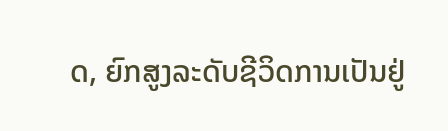ດ, ຍົກສູງລະດັບຊີວິດການເປັນຢູ່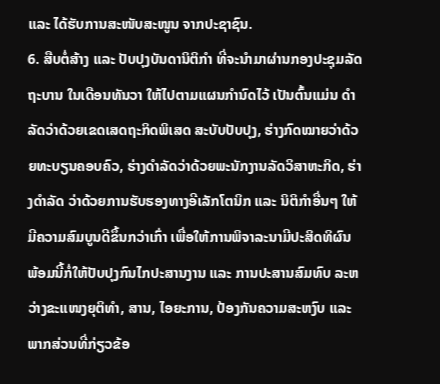ແລະ ໄດ້ຮັບການສະໜັບສະໜູນ ຈາກປະຊາຊົນ.
6. ສືບຕໍ່ສ້າງ ແລະ ປັບປຸງບັນດານິຕິກຳ ທີ່ຈະນຳມາຜ່ານກອງປະຊຸມລັດຖະບານ ໃນເດືອນທັນວາ ໃຫ້ໄປຕາມແຜນກຳນົດໄວ້ ເປັນຕົ້ນແມ່ນ ດຳລັດວ່າດ້ວຍເຂດເສດຖະກິດພິເສດ ສະບັບປັບປຸງ, ຮ່າງກົດໝາຍວ່າດ້ວຍທະບຽນຄອບຄົວ, ຮ່າງດຳລັດວ່າດ້ວຍພະນັກງານລັດວິສາຫະກິດ, ຮ່າງດຳລັດ ວ່າດ້ວຍການຮັບຮອງທາງອີເລັກໂຕນິກ ແລະ ນິຕິກຳອື່ນໆ ໃຫ້ມີຄວາມສົມບູນດີຂຶ້ນກວ່າເກົ່າ ເພື່ອໃຫ້ການພິຈາລະນາມີປະສິດທິຜົນ ພ້ອມນີ້ກໍ່ໃຫ້ປັບປຸງກົນໄກປະສານງານ ແລະ ການປະສານສົມທົບ ລະຫວ່າງຂະແໜງຍຸຕິທຳ, ສານ, ໄອຍະການ, ປ້ອງກັນຄວາມສະຫງົບ ແລະ ພາກສ່ວນທີ່ກ່ຽວຂ້ອ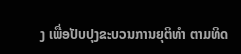ງ ເພື່ອປັບປຸງຂະບວນການຍຸຕິທຳ ຕາມທິດ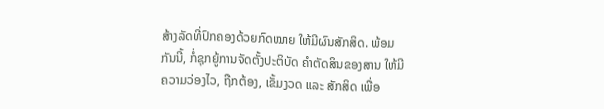ສ້າງລັດທີ່ປົກຄອງດ້ວຍກົດໝາຍ ໃຫ້ມີຜົນສັກສິດ. ພ້ອມກັນນີ້, ກໍ່ຊຸກຍູ້ການຈັດຕັ້ງປະຕິບັດ ຄໍາຕັດສິນຂອງສານ ໃຫ້ມີຄວາມວ່ອງໄວ, ຖືກຕ້ອງ, ເຂັ້ມງວດ ແລະ ສັກສິດ ເພື່ອ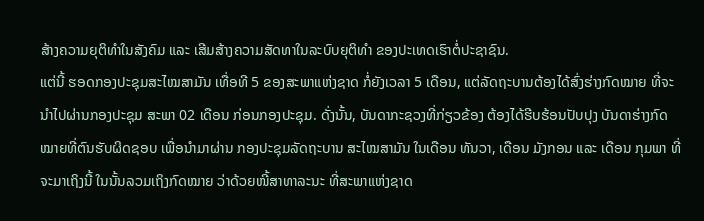ສ້າງຄວາມຍຸຕິທໍາໃນສັງຄົມ ແລະ ເສີມສ້າງຄວາມສັດທາໃນລະບົບຍຸຕິທຳ ຂອງປະເທດເຮົາຕໍ່ປະຊາຊົນ.
ແຕ່ນີ້ ຮອດກອງປະຊຸມສະໄໝສາມັນ ເທື່ອທີ 5 ຂອງສະພາແຫ່ງຊາດ ກໍ່ຍັງເວລາ 5 ເດືອນ, ແຕ່ລັດຖະບານຕ້ອງໄດ້ສົ່ງຮ່າງກົດໝາຍ ທີ່ຈະນຳໄປຜ່ານກອງປະຊຸມ ສະພາ 02 ເດືອນ ກ່ອນກອງປະຊຸມ. ດັ່ງນັ້ນ, ບັນດາກະຊວງທີ່ກ່ຽວຂ້ອງ ຕ້ອງໄດ້ຮີບຮ້ອນປັບປຸງ ບັນດາຮ່າງກົດໝາຍທີ່ຕົນຮັບຜິດຊອບ ເພື່ອນຳມາຜ່ານ ກອງປະຊຸມລັດຖະບານ ສະໄໝສາມັນ ໃນເດືອນ ທັນວາ, ເດືອນ ມັງກອນ ແລະ ເດືອນ ກຸມພາ ທີ່ຈະມາເຖິງນີ້ ໃນນັ້ນລວມເຖິງກົດໝາຍ ວ່າດ້ວຍໜີ້ສາທາລະນະ ທີ່ສະພາແຫ່ງຊາດ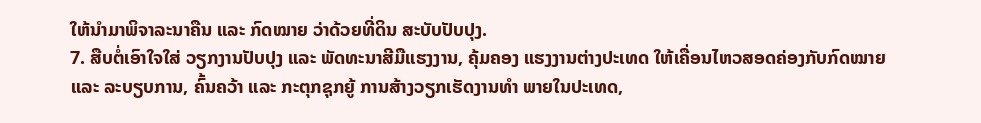ໃຫ້ນຳມາພິຈາລະນາຄືນ ແລະ ກົດໝາຍ ວ່າດ້ວຍທີ່ດິນ ສະບັບປັບປຸງ.
7. ສືບຕໍ່ເອົາໃຈໃສ່ ວຽກງານປັບປຸງ ແລະ ພັດທະນາສີມືແຮງງານ, ຄຸ້ມຄອງ ແຮງງານຕ່າງປະເທດ ໃຫ້ເຄື່ອນໄຫວສອດຄ່ອງກັບກົດໝາຍ ແລະ ລະບຽບການ, ຄົ້ນຄວ້າ ແລະ ກະຕຸກຊຸກຍູ້ ການສ້າງວຽກເຮັດງານທຳ ພາຍໃນປະເທດ,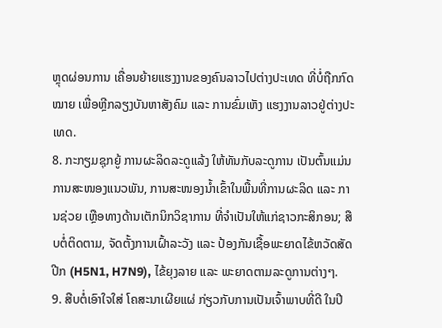ຫຼຸດຜ່ອນການ ເຄື່ອນຍ້າຍແຮງງານຂອງຄົນລາວໄປຕ່າງປະເທດ ທີ່ບໍ່ຖືກກົດໝາຍ ເພື່ອຫຼີກລຽງບັນຫາສັງຄົມ ແລະ ການຂົ່ມເຫັງ ແຮງງານລາວຢູ່ຕ່າງປະເທດ.
8. ກະກຽມຊຸກຍູ້ ການຜະລິດລະດູແລ້ງ ໃຫ້ທັນກັບລະດູການ ເປັນຕົ້ນແມ່ນ ການສະໜອງແນວພັນ, ການສະໜອງນ້ຳເຂົ້າໃນພື້ນທີ່ການຜະລິດ ແລະ ການຊ່ວຍ ເຫຼືອທາງດ້ານເຕັກນິກວິຊາການ ທີ່ຈຳເປັນໃຫ້ແກ່ຊາວກະສິກອນ; ສືບຕໍ່ຕິດຕາມ, ຈັດຕັ້ງການເຝົ້າລະວັງ ແລະ ປ້ອງກັນເຊື້ອພະຍາດໄຂ້ຫວັດສັດປີກ (H5N1, H7N9), ໄຂ້ຍຸງລາຍ ແລະ ພະຍາດຕາມລະດູການຕ່າງໆ.
9. ສືບຕໍ່ເອົາໃຈໃສ່ ໂຄສະນາເຜີຍແຜ່ ກ່ຽວກັບການເປັນເຈົ້າພາບທີ່ດີ ໃນປີ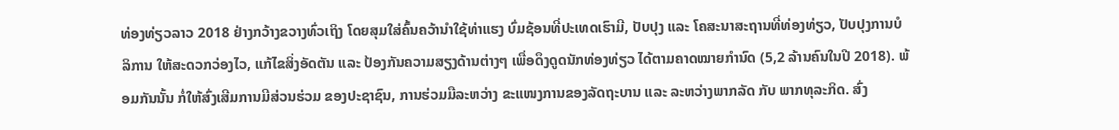ທ່ອງທ່ຽວລາວ 2018 ຢ່າງກວ້າງຂວາງທົ່ວເຖິງ ໂດຍສຸມໃສ່ຄົ້ນຄວ້ານໍາໃຊ້ທ່າແຮງ ບົ່ມຊ້ອນທີ່ປະເທດເຮົາມີ, ປັບປຸງ ແລະ ໂຄສະນາສະຖານທີ່ທ່ອງທ່ຽວ, ປັບປຸງການບໍລິການ ໃຫ້ສະດວກວ່ອງໄວ, ແກ້ໄຂສິ່ງອັດຕັນ ແລະ ປ້ອງກັນຄວາມສຽງດ້ານຕ່າງໆ ເພື່ອດຶງດູດນັກທ່ອງທ່ຽວ ໄດ້ຕາມຄາດໝາຍກໍານົດ (5,2 ລ້ານຄົນໃນປີ 2018). ພ້ອມກັນນັ້ນ ກໍ່ໃຫ້ສົ່ງເສີມການມີສ່ວນຮ່ວມ ຂອງປະຊາຊົນ, ການຮ່ວມມືລະຫວ່າງ ຂະແໜງການຂອງລັດຖະບານ ແລະ ລະຫວ່າງພາກລັດ ກັບ ພາກທຸລະກິດ. ສົ່ງ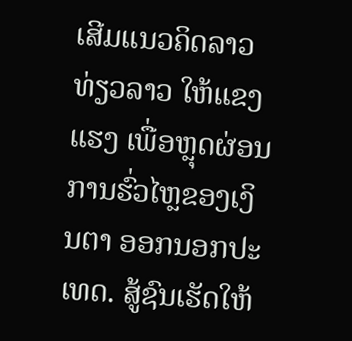ເສີມແນວຄິດລາວທ່ຽວລາວ ໃຫ້ແຂງແຮງ ເພື່ອຫຼຸດຜ່ອນການຮົ່ວໄຫຼຂອງເງິນຕາ ອອກນອກປະເທດ. ສູ້ຊົນເຮັດໃຫ້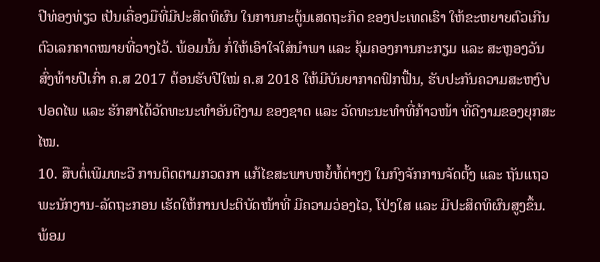ປີທ່ອງທ່ຽວ ເປັນເຄື່ອງມືທີ່ມີປະສິດທິຜົນ ໃນການກະຕູ້ນເສດຖະກິດ ຂອງປະເທດເຮົາ ໃຫ້ຂະຫຍາຍຕົວເກີນຕົວເລກຄາດໝາຍທີ່ວາງໄວ້. ພ້ອມນັ້ນ ກໍ່ໃຫ້ເອົາໃຈໃສ່ນຳພາ ແລະ ຄຸ້ມຄອງການກະກຽມ ແລະ ສະຫຼອງວັນສົ່ງທ້າຍປີເກົ່າ ຄ.ສ 2017 ຕ້ອນຮັບປີໃໝ່ ຄ.ສ 2018 ໃຫ້ມີບັນຍາກາດຟົກຟື້ນ, ຮັບປະກັນຄວາມສະຫງົບປອດໄພ ແລະ ຮັກສາໄດ້ວັດທະນະທຳອັນດີງາມ ຂອງຊາດ ແລະ ວັດທະນະທຳທີ່ກ້າວໜ້າ ທີ່ດີງາມຂອງຍຸກສະໄໝ.
10. ສືບຕໍ່ເພີມທະວີ ການຕິດຕາມກວດກາ ແກ້ໄຂສະພາບຫຍໍ້ທໍ້ຕ່າງໆ ໃນກົງຈັກການຈັດຕັ້ງ ແລະ ຖັນແຖວພະນັກງານ-ລັດຖະກອນ ເຮັດໃຫ້ການປະຕິບັດໜ້າທີ່ ມີຄວາມວ່ອງໄວ, ໂປ່ງໃສ ແລະ ມີປະສິດທິຜົນສູງຂຶ້ນ. ພ້ອມ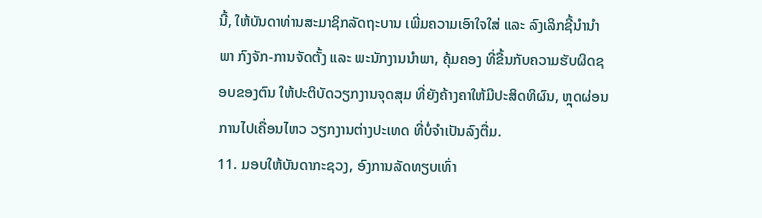ນີ້, ໃຫ້ບັນດາທ່ານສະມາຊິກລັດຖະບານ ເພີ່ມຄວາມເອົາໃຈໃສ່ ແລະ ລົງເລິກຊີ້ນຳນຳພາ ກົງຈັກ-ການຈັດຕັ້ງ ແລະ ພະນັກງານນຳພາ, ຄຸ້ມຄອງ ທີ່ຂື້ນກັບຄວາມຮັບຜິດຊອບຂອງຕົນ ໃຫ້ປະຕິບັດວຽກງານຈຸດສຸມ ທີ່ຍັງຄ້າງຄາໃຫ້ມີປະສິດທິຜົນ, ຫຼຸດຜ່ອນການໄປເຄື່ອນໄຫວ ວຽກງານຕ່າງປະເທດ ທີ່ບໍ່ຈຳເປັນລົງຕື່ມ.
11. ມອບໃຫ້ບັນດາກະຊວງ, ອົງການລັດທຽບເທົ່າ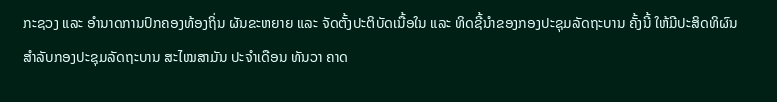ກະຊວງ ແລະ ອຳນາດການປົກຄອງທ້ອງຖິ່ນ ຜັນຂະຫຍາຍ ແລະ ຈັດຕັ້ງປະຕິບັດເນື້ອໃນ ແລະ ທິດຊີ້ນຳຂອງກອງປະຊຸມລັດຖະບານ ຄັ້ງນີ້ ໃຫ້ມີປະສິດທິຜົນ
ສໍາລັບກອງປະຊຸມລັດຖະບານ ສະໄໝສາມັນ ປະຈໍາເດືອນ ທັນວາ ຄາດ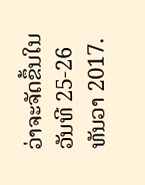ວ່າຈະຈັດຂຶ້ນໃນວັນທີ 25-26 ທັນວາ 2017.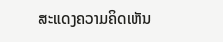ສະແດງຄວາມຄິດເຫັນ